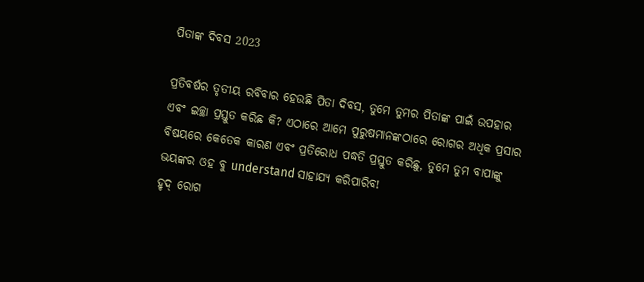ପିତାଙ୍କ ଦିବସ 2023

ପ୍ରତିବର୍ଷର ତୃତୀୟ ରବିବାର ହେଉଛି ପିତା ଦିବସ, ତୁମେ ତୁମର ପିତାଙ୍କ ପାଇଁ ଉପହାର ଏବଂ ଇଚ୍ଛା ପ୍ରସ୍ତୁତ କରିଛ କି? ଏଠାରେ ଆମେ ପୁରୁଷମାନଙ୍କଠାରେ ରୋଗର ଅଧିକ ପ୍ରସାର ବିଷୟରେ କେତେକ କାରଣ ଏବଂ ପ୍ରତିରୋଧ ପଦ୍ଧତି ପ୍ରସ୍ତୁତ କରିଛୁ, ତୁମେ ତୁମ ବାପାଙ୍କୁ ଭୟଙ୍କର ଓହ ବୁ understand ସାହାଯ୍ୟ କରିପାରିବ!
ହୃଦ୍ ରୋଗ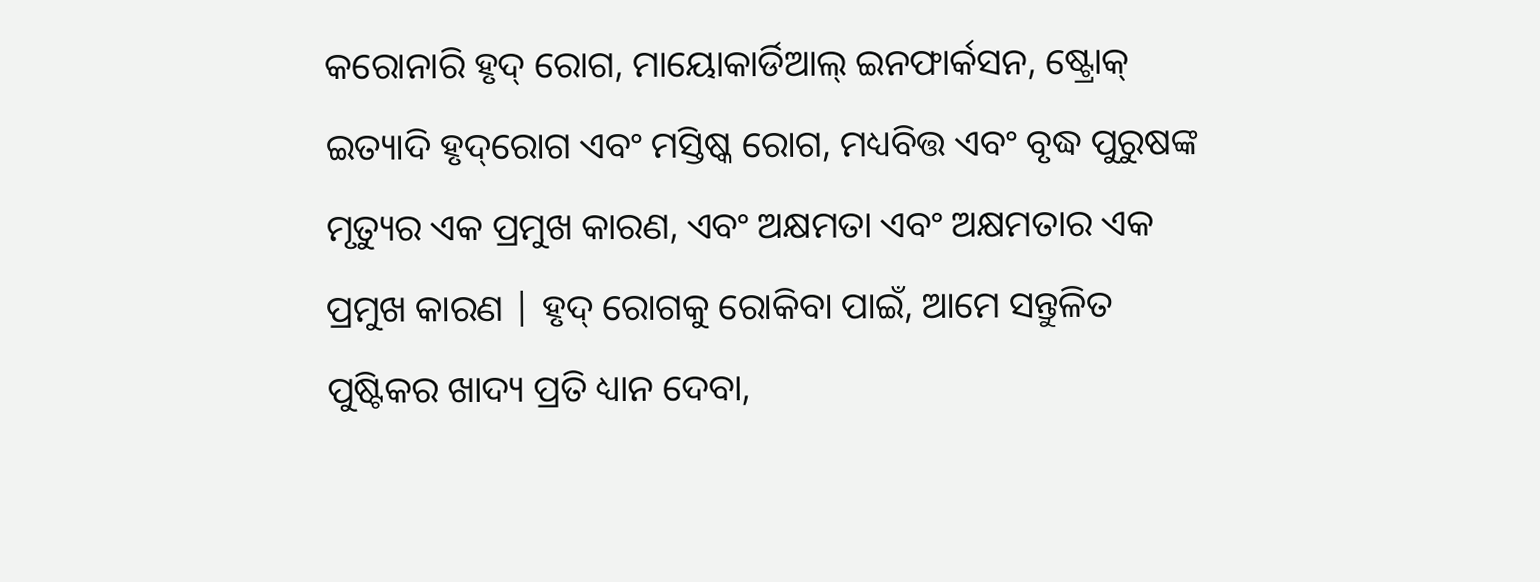କରୋନାରି ହୃଦ୍ ରୋଗ, ମାୟୋକାର୍ଡିଆଲ୍ ଇନଫାର୍କସନ, ଷ୍ଟ୍ରୋକ୍ ଇତ୍ୟାଦି ହୃଦ୍‌ରୋଗ ଏବଂ ମସ୍ତିଷ୍କ ରୋଗ, ମଧ୍ୟବିତ୍ତ ଏବଂ ବୃଦ୍ଧ ପୁରୁଷଙ୍କ ମୃତ୍ୟୁର ଏକ ପ୍ରମୁଖ କାରଣ, ଏବଂ ଅକ୍ଷମତା ଏବଂ ଅକ୍ଷମତାର ଏକ ପ୍ରମୁଖ କାରଣ | ହୃଦ୍ ରୋଗକୁ ରୋକିବା ପାଇଁ, ଆମେ ସନ୍ତୁଳିତ ପୁଷ୍ଟିକର ଖାଦ୍ୟ ପ୍ରତି ଧ୍ୟାନ ଦେବା,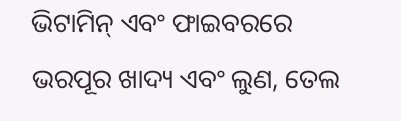ଭିଟାମିନ୍ ଏବଂ ଫାଇବରରେ ଭରପୂର ଖାଦ୍ୟ ଏବଂ ଲୁଣ, ତେଲ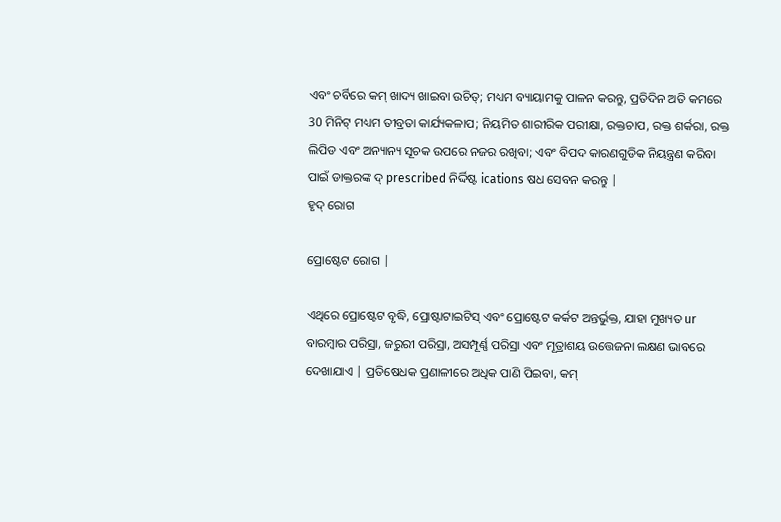ଏବଂ ଚର୍ବିରେ କମ୍ ଖାଦ୍ୟ ଖାଇବା ଉଚିତ୍; ମଧ୍ୟମ ବ୍ୟାୟାମକୁ ପାଳନ କରନ୍ତୁ, ପ୍ରତିଦିନ ଅତି କମରେ 30 ମିନିଟ୍ ମଧ୍ୟମ ତୀବ୍ରତା କାର୍ଯ୍ୟକଳାପ; ନିୟମିତ ଶାରୀରିକ ପରୀକ୍ଷା, ରକ୍ତଚାପ, ରକ୍ତ ଶର୍କରା, ରକ୍ତ ଲିପିଡ ଏବଂ ଅନ୍ୟାନ୍ୟ ସୂଚକ ଉପରେ ନଜର ରଖିବା; ଏବଂ ବିପଦ କାରଣଗୁଡିକ ନିୟନ୍ତ୍ରଣ କରିବା ପାଇଁ ଡାକ୍ତରଙ୍କ ଦ୍ prescribed ନିର୍ଦ୍ଦିଷ୍ଟ ications ଷଧ ସେବନ କରନ୍ତୁ |
ହୃଦ୍ ରୋଗ

ପ୍ରୋଷ୍ଟେଟ ରୋଗ |

ଏଥିରେ ପ୍ରୋଷ୍ଟେଟ ବୃଦ୍ଧି, ପ୍ରୋଷ୍ଟାଟାଇଟିସ୍ ଏବଂ ପ୍ରୋଷ୍ଟେଟ କର୍କଟ ଅନ୍ତର୍ଭୁକ୍ତ, ଯାହା ମୁଖ୍ୟତ ur ବାରମ୍ବାର ପରିସ୍ରା, ଜରୁରୀ ପରିସ୍ରା, ଅସମ୍ପୂର୍ଣ୍ଣ ପରିସ୍ରା ଏବଂ ମୂତ୍ରାଶୟ ଉତ୍ତେଜନା ଲକ୍ଷଣ ଭାବରେ ଦେଖାଯାଏ | ପ୍ରତିଷେଧକ ପ୍ରଣାଳୀରେ ଅଧିକ ପାଣି ପିଇବା, କମ୍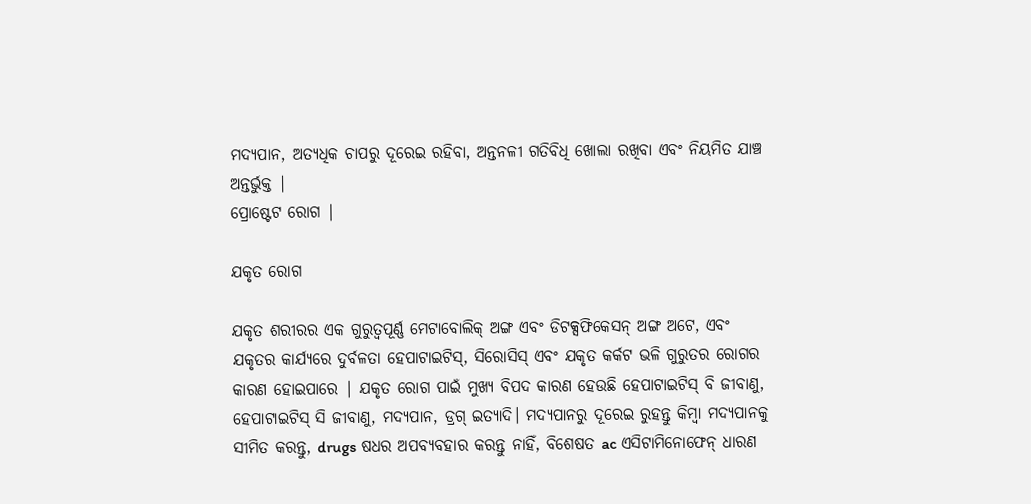ମଦ୍ୟପାନ, ଅତ୍ୟଧିକ ଚାପରୁ ଦୂରେଇ ରହିବା, ଅନ୍ତନଳୀ ଗତିବିଧି ଖୋଲା ରଖିବା ଏବଂ ନିୟମିତ ଯାଞ୍ଚ ଅନ୍ତର୍ଭୁକ୍ତ |
ପ୍ରୋଷ୍ଟେଟ ରୋଗ |

ଯକୃତ ରୋଗ

ଯକୃତ ଶରୀରର ଏକ ଗୁରୁତ୍ୱପୂର୍ଣ୍ଣ ମେଟାବୋଲିକ୍ ଅଙ୍ଗ ଏବଂ ଡିଟକ୍ସଫିକେସନ୍ ଅଙ୍ଗ ଅଟେ, ଏବଂ ଯକୃତର କାର୍ଯ୍ୟରେ ଦୁର୍ବଳତା ହେପାଟାଇଟିସ୍, ସିରୋସିସ୍ ଏବଂ ଯକୃତ କର୍କଟ ଭଳି ଗୁରୁତର ରୋଗର କାରଣ ହୋଇପାରେ | ଯକୃତ ରୋଗ ପାଇଁ ମୁଖ୍ୟ ବିପଦ କାରଣ ହେଉଛି ହେପାଟାଇଟିସ୍ ବି ଜୀବାଣୁ, ହେପାଟାଇଟିସ୍ ସି ଜୀବାଣୁ, ମଦ୍ୟପାନ, ଡ୍ରଗ୍ ଇତ୍ୟାଦି। ମଦ୍ୟପାନରୁ ଦୂରେଇ ରୁହନ୍ତୁ କିମ୍ବା ମଦ୍ୟପାନକୁ ସୀମିତ କରନ୍ତୁ, drugs ଷଧର ଅପବ୍ୟବହାର କରନ୍ତୁ ନାହିଁ, ବିଶେଷତ ac ଏସିଟାମିନୋଫେନ୍ ଧାରଣ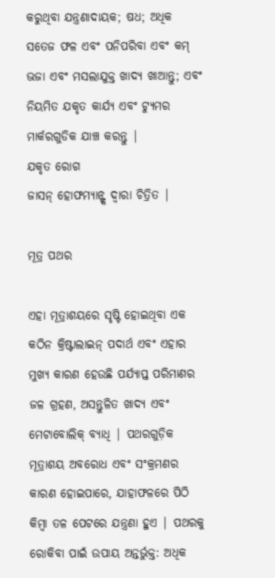କରୁଥିବା ଯନ୍ତ୍ରଣାଦାୟକ; ଷଧ; ଅଧିକ ସତେଜ ଫଳ ଏବଂ ପନିପରିବା ଏବଂ କମ୍ ଭଜା ଏବଂ ମସଲାଯୁକ୍ତ ଖାଦ୍ୟ ଖାଆନ୍ତୁ; ଏବଂ ନିୟମିତ ଯକୃତ କାର୍ଯ୍ୟ ଏବଂ ଟ୍ୟୁମର ମାର୍କରଗୁଡିକ ଯାଞ୍ଚ କରନ୍ତୁ |
ଯକୃତ ରୋଗ
ଜାସନ୍ ହୋଫମ୍ୟାନ୍ଙ୍କ ଦ୍ୱାରା ଚିତ୍ରିତ |

ମୂତ୍ର ପଥର

ଏହା ମୂତ୍ରାଶୟରେ ସୃଷ୍ଟି ହୋଇଥିବା ଏକ କଠିନ କ୍ରିଷ୍ଟାଲାଇନ୍ ପଦାର୍ଥ ଏବଂ ଏହାର ମୁଖ୍ୟ କାରଣ ହେଉଛି ପର୍ଯ୍ୟାପ୍ତ ପରିମାଣର ଜଳ ଗ୍ରହଣ, ଅସନ୍ତୁଳିତ ଖାଦ୍ୟ ଏବଂ ମେଟାବୋଲିକ୍ ବ୍ୟାଧି | ପଥରଗୁଡ଼ିକ ମୂତ୍ରାଶୟ ଅବରୋଧ ଏବଂ ସଂକ୍ରମଣର କାରଣ ହୋଇପାରେ, ଯାହାଫଳରେ ପିଠି କିମ୍ବା ତଳ ପେଟରେ ଯନ୍ତ୍ରଣା ହୁଏ | ପଥରକୁ ରୋକିବା ପାଇଁ ଉପାୟ ଅନ୍ତର୍ଭୁକ୍ତ: ଅଧିକ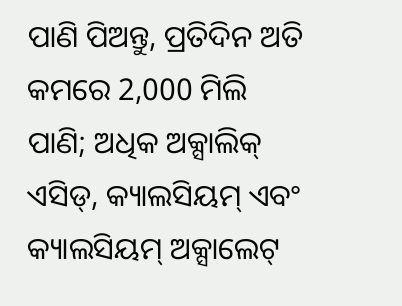ପାଣି ପିଅନ୍ତୁ, ପ୍ରତିଦିନ ଅତି କମରେ 2,000 ମିଲି ପାଣି; ଅଧିକ ଅକ୍ସାଲିକ୍ ଏସିଡ୍, କ୍ୟାଲସିୟମ୍ ଏବଂ କ୍ୟାଲସିୟମ୍ ଅକ୍ସାଲେଟ୍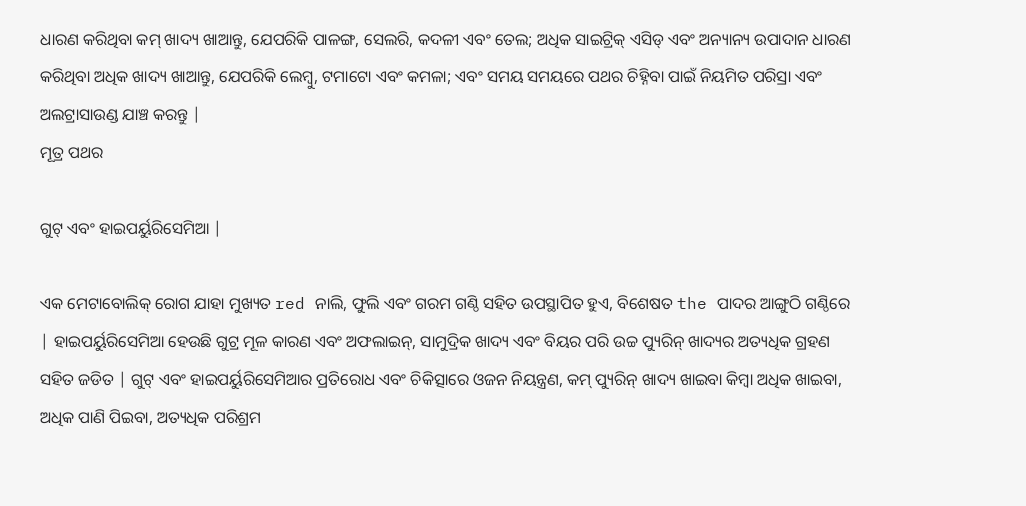ଧାରଣ କରିଥିବା କମ୍ ଖାଦ୍ୟ ଖାଆନ୍ତୁ, ଯେପରିକି ପାଳଙ୍ଗ, ସେଲରି, କଦଳୀ ଏବଂ ତେଲ; ଅଧିକ ସାଇଟ୍ରିକ୍ ଏସିଡ୍ ଏବଂ ଅନ୍ୟାନ୍ୟ ଉପାଦାନ ଧାରଣ କରିଥିବା ଅଧିକ ଖାଦ୍ୟ ଖାଆନ୍ତୁ, ଯେପରିକି ଲେମ୍ବୁ, ଟମାଟୋ ଏବଂ କମଳା; ଏବଂ ସମୟ ସମୟରେ ପଥର ଚିହ୍ନିବା ପାଇଁ ନିୟମିତ ପରିସ୍ରା ଏବଂ ଅଲଟ୍ରାସାଉଣ୍ଡ ଯାଞ୍ଚ କରନ୍ତୁ |
ମୂତ୍ର ପଥର

ଗୁଟ୍ ଏବଂ ହାଇପର୍ୟୁରିସେମିଆ |

ଏକ ମେଟାବୋଲିକ୍ ରୋଗ ଯାହା ମୁଖ୍ୟତ red ନାଲି, ଫୁଲି ଏବଂ ଗରମ ଗଣ୍ଠି ସହିତ ଉପସ୍ଥାପିତ ହୁଏ, ବିଶେଷତ the ପାଦର ଆଙ୍ଗୁଠି ଗଣ୍ଠିରେ | ହାଇପର୍ୟୁରିସେମିଆ ହେଉଛି ଗୁଟ୍ର ମୂଳ କାରଣ ଏବଂ ଅଫଲାଇନ୍, ସାମୁଦ୍ରିକ ଖାଦ୍ୟ ଏବଂ ବିୟର ପରି ଉଚ୍ଚ ପ୍ୟୁରିନ୍ ଖାଦ୍ୟର ଅତ୍ୟଧିକ ଗ୍ରହଣ ସହିତ ଜଡିତ | ଗୁଟ୍ ଏବଂ ହାଇପର୍ୟୁରିସେମିଆର ପ୍ରତିରୋଧ ଏବଂ ଚିକିତ୍ସାରେ ଓଜନ ନିୟନ୍ତ୍ରଣ, କମ୍ ପ୍ୟୁରିନ୍ ଖାଦ୍ୟ ଖାଇବା କିମ୍ବା ଅଧିକ ଖାଇବା, ଅଧିକ ପାଣି ପିଇବା, ଅତ୍ୟଧିକ ପରିଶ୍ରମ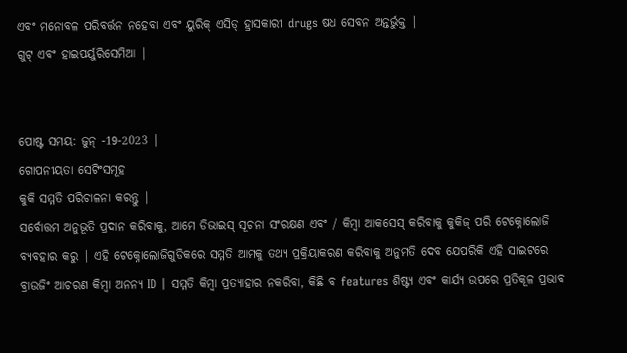ଏବଂ ମନୋବଳ ପରିବର୍ତ୍ତନ ନହେବା ଏବଂ ୟୁରିକ୍ ଏସିଡ୍ ହ୍ରାସକାରୀ drugs ଷଧ ସେବନ ଅନ୍ତର୍ଭୁକ୍ତ |
ଗୁଟ୍ ଏବଂ ହାଇପର୍ୟୁରିସେମିଆ |


ପୋଷ୍ଟ ସମୟ: ଜୁନ୍ -19-2023 |
ଗୋପନୀୟତା ସେଟିଂସମୂହ
କୁକି ସମ୍ମତି ପରିଚାଳନା କରନ୍ତୁ |
ସର୍ବୋତ୍ତମ ଅନୁଭୂତି ପ୍ରଦାନ କରିବାକୁ, ଆମେ ଡିଭାଇସ୍ ସୂଚନା ସଂରକ୍ଷଣ ଏବଂ / କିମ୍ବା ଆକସେସ୍ କରିବାକୁ କୁକିଜ୍ ପରି ଟେକ୍ନୋଲୋଜି ବ୍ୟବହାର କରୁ | ଏହି ଟେକ୍ନୋଲୋଜିଗୁଡିକରେ ସମ୍ମତି ଆମକୁ ତଥ୍ୟ ପ୍ରକ୍ରିୟାକରଣ କରିବାକୁ ଅନୁମତି ଦେବ ଯେପରିକି ଏହି ସାଇଟରେ ବ୍ରାଉଜିଂ ଆଚରଣ କିମ୍ବା ଅନନ୍ୟ ID | ସମ୍ମତି କିମ୍ବା ପ୍ରତ୍ୟାହାର ନକରିବା, କିଛି ବ features ଶିଷ୍ଟ୍ୟ ଏବଂ କାର୍ଯ୍ୟ ଉପରେ ପ୍ରତିକୂଳ ପ୍ରଭାବ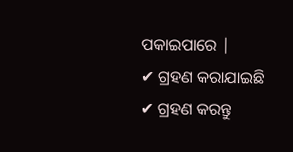ପକାଇପାରେ |
✔ ଗ୍ରହଣ କରାଯାଇଛି
✔ ଗ୍ରହଣ କରନ୍ତୁ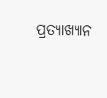ପ୍ରତ୍ୟାଖ୍ୟାନ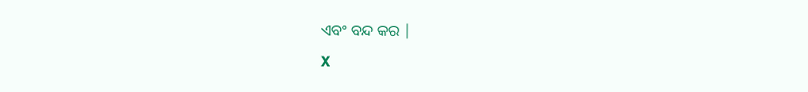ଏବଂ ବନ୍ଦ କର |
X